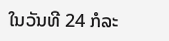ໃນວັນທີ 24 ກໍລະ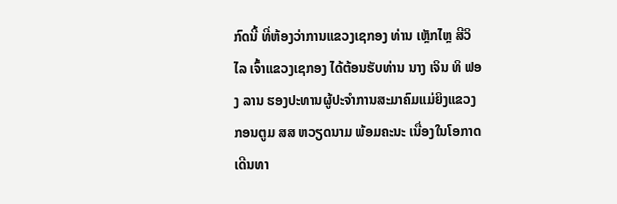ກົດນີ້ ທີ່ຫ້ອງວ່າການແຂວງເຊກອງ ທ່ານ ເຫຼັກໄຫຼ ສີວິໄລ ເຈົ້າແຂວງເຊກອງ ໄດ້ຕ້ອນຮັບທ່ານ ນາງ ເຈິນ ທິ ຟອງ ລານ ຮອງປະທານຜູ້ປະຈໍາການສະມາຄົມແມ່ຍິງແຂວງກອນຕູມ ສສ ຫວຽດນາມ ພ້ອມຄະນະ ເນື່ອງໃນໂອກາດເດີນທາ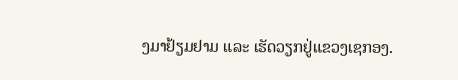ງມາຢ້ຽມຢາມ ແລະ ເຮັດວຽກຢູ່ແຂວງເຊກອງ.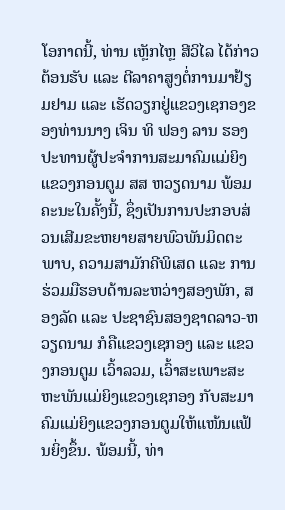ໂອກາດນີ້, ທ່ານ ເຫຼັກໄຫຼ ສີວິໄລ ໄດ້ກ່າວຕ້ອນຮັບ ແລະ ຕີລາຄາສູງຕໍ່ການມາຢ້ຽມຢາມ ແລະ ເຮັດວຽກຢູ່ແຂວງເຊກອງຂອງທ່ານນາງ ເຈິນ ທິ ຟອງ ລານ ຮອງປະທານຜູ້ປະຈໍາການສະມາຄົມແມ່ຍິງແຂວງກອນຕູມ ສສ ຫວຽດນາມ ພ້ອມຄະນະໃນຄັ້ງນີ້, ຊຶ່ງເປັນການປະກອບສ່ວນເສີມຂະຫຍາຍສາຍພົວພັນມິດຕະພາບ, ຄວາມສາມັກຄີພິເສດ ແລະ ການຮ່ວມມືຮອບດ້ານລະຫວ່າງສອງພັກ, ສອງລັດ ແລະ ປະຊາຊົນສອງຊາດລາວ-ຫວຽດນາມ ກໍຄືແຂວງເຊກອງ ແລະ ແຂວງກອນຕູມ ເວົ້າລວມ, ເວົ້າສະເພາະສະຫະພັນແມ່ຍິງແຂວງເຊກອງ ກັບສະມາຄົມແມ່ຍິງແຂວງກອນຕູມໃຫ້ແໜ້ນແຟ້ນຍິ່ງຂຶ້ນ. ພ້ອມນີ້, ທ່າ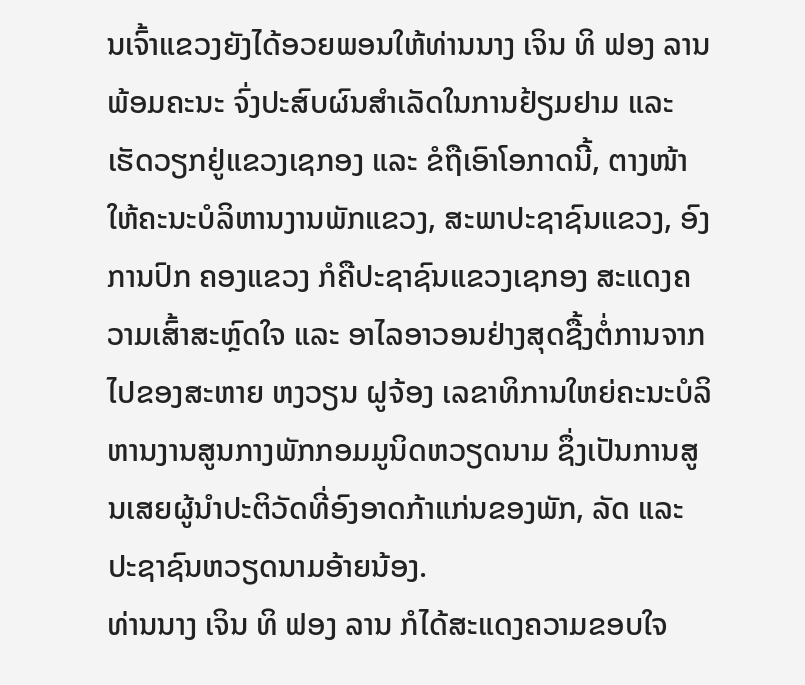ນເຈົ້າແຂວງຍັງໄດ້ອວຍພອນໃຫ້ທ່ານນາງ ເຈິນ ທິ ຟອງ ລານ ພ້ອມຄະນະ ຈົ່ງປະສົບຜົນສໍາເລັດໃນການຢ້ຽມຢາມ ແລະ ເຮັດວຽກຢູ່ແຂວງເຊກອງ ແລະ ຂໍຖືເອົາໂອກາດນີ້, ຕາງໜ້າໃຫ້ຄະນະບໍລິຫານງານພັກແຂວງ, ສະພາປະຊາຊົນແຂວງ, ອົງການປົກ ຄອງແຂວງ ກໍຄືປະຊາຊົນແຂວງເຊກອງ ສະແດງຄວາມເສົ້າສະຫຼົດໃຈ ແລະ ອາໄລອາວອນຢ່າງສຸດຊື້ງຕໍ່ການຈາກໄປຂອງສະຫາຍ ຫງວຽນ ຝູຈ້ອງ ເລຂາທິການໃຫຍ່ຄະນະບໍລິຫານງານສູນກາງພັກກອມມູນິດຫວຽດນາມ ຊຶ່ງເປັນການສູນເສຍຜູ້ນໍາປະຕິວັດທີ່ອົງອາດກ້າແກ່ນຂອງພັກ, ລັດ ແລະ ປະຊາຊົນຫວຽດນາມອ້າຍນ້ອງ.
ທ່ານນາງ ເຈິນ ທິ ຟອງ ລານ ກໍໄດ້ສະແດງຄວາມຂອບໃຈ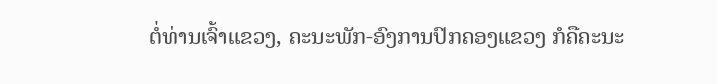ຕໍ່ທ່ານເຈົ້າແຂວງ, ຄະນະພັກ-ອົງການປົກຄອງແຂວງ ກໍຄືຄະນະ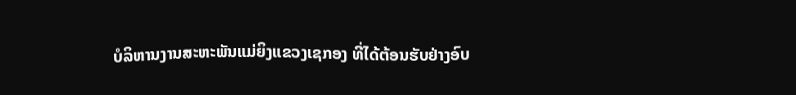ບໍລິຫານງານສະຫະພັນແມ່ຍິງແຂວງເຊກອງ ທີ່ໄດ້ຕ້ອນຮັບຢ່າງອົບ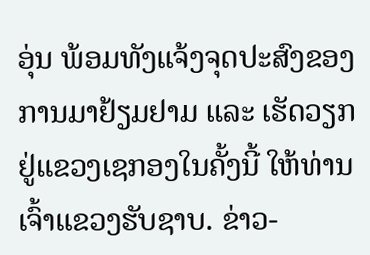ອຸ່ນ ພ້ອມທັງແຈ້ງຈຸດປະສົງຂອງການມາຢ້ຽມຢາມ ແລະ ເຮັດວຽກຢູ່ແຂວງເຊກອງໃນຄັ້ງນີ້ ໃຫ້ທ່ານເຈົ້າແຂວງຮັບຊາບ. ຂ່າວ-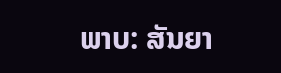ພາບ: ສັນຍາ